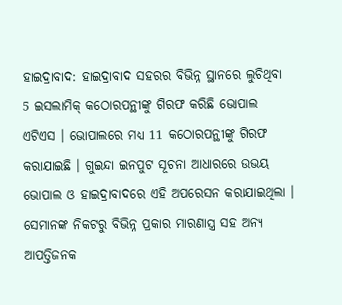ହାଇଦ୍ରାବାଦ: ହାଇଦ୍ରାବାଦ ସହରର ବିଭିନ୍ନ ସ୍ଥାନରେ ଲୁଚିଥିବା 5 ଇସଲାମିକ୍ କଠୋରପନ୍ଥୀଙ୍କୁ ଗିରଫ କରିଛି ଭୋପାଲ ଏଟିଏସ । ଭୋପାଲରେ ମଧ୍ୟ 11 କଠୋରପନ୍ଥୀଙ୍କୁ ଗିରଫ କରାଯାଇଛି । ଗୁଇନ୍ଦା ଇନପୁଟ ସୂଚନା ଆଧାରରେ ଉଭୟ ଭୋପାଲ ଓ ହାଇଦ୍ରାବାଦରେ ଏହି ଅପରେସନ କରାଯାଇଥିଲା । ସେମାନଙ୍କ ନିକଟରୁ ବିଭିନ୍ନ ପ୍ରକାର ମାରଣାସ୍ତ୍ର ସହ ଅନ୍ୟ ଆପତ୍ତିଜନକ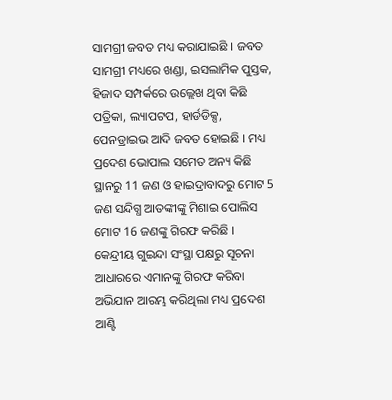ସାମଗ୍ରୀ ଜବତ ମଧ୍ୟ କରାଯାଇଛି । ଜବତ ସାମଗ୍ରୀ ମଧ୍ୟରେ ଖଣ୍ଡା, ଇସଲାମିକ ପୁସ୍ତକ, ହିଜାଦ ସମ୍ପର୍କରେ ଉଲ୍ଲେଖ ଥିବା କିଛି ପତ୍ରିକା, ଲ୍ୟାପଟପ, ହାର୍ଡଡିକ୍ସ, ପେନଡ୍ରାଇଭ ଆଦି ଜବତ ହୋଇଛି । ମଧ୍ୟ ପ୍ରଦେଶ ଭୋପାଲ ସମେତ ଅନ୍ୟ କିଛି ସ୍ଥାନରୁ 11 ଜଣ ଓ ହାଇଦ୍ରାବାଦରୁ ମୋଟ 5 ଜଣ ସନ୍ଦିଗ୍ଧ ଆତଙ୍କୀଙ୍କୁ ମିଶାଇ ପୋଲିସ ମୋଟ 16 ଜଣଙ୍କୁ ଗିରଫ କରିଛି ।
କେନ୍ଦ୍ରୀୟ ଗୁଇନ୍ଦା ସଂସ୍ଥା ପକ୍ଷରୁ ସୂଚନା ଆଧାରରେ ଏମାନଙ୍କୁ ଗିରଫ କରିବା ଅଭିଯାନ ଆରମ୍ଭ କରିଥିଲା ମଧ୍ୟ ପ୍ରଦେଶ ଆଣ୍ଟି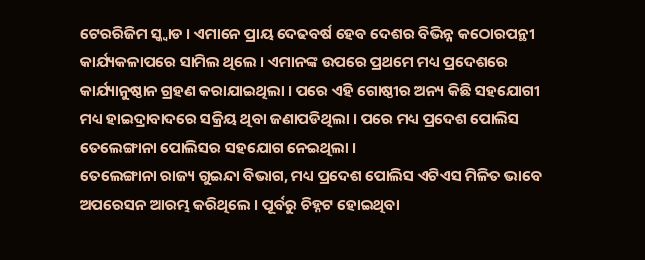ଟେରରିଜିମ ସ୍କ୍ବାଡ । ଏମାନେ ପ୍ରାୟ ଦେଢବର୍ଷ ହେବ ଦେଶର ବିଭିନ୍ନ କଠୋରପନ୍ଥୀ କାର୍ଯ୍ୟକଳାପରେ ସାମିଲ ଥିଲେ । ଏମାନଙ୍କ ଉପରେ ପ୍ରଥମେ ମଧ୍ୟ ପ୍ରଦେଶରେ କାର୍ଯ୍ୟାନୁଷ୍ଠାନ ଗ୍ରହଣ କରାଯାଇଥିଲା । ପରେ ଏହି ଗୋଷ୍ଠୀର ଅନ୍ୟ କିଛି ସହଯୋଗୀ ମଧ୍ୟ ହାଇଦ୍ରାବାଦରେ ସକ୍ରିୟ ଥିବା ଜଣାପଡିଥିଲା । ପରେ ମଧ୍ୟ ପ୍ରଦେଶ ପୋଲିସ ତେଲେଙ୍ଗାନା ପୋଲିସର ସହଯୋଗ ନେଇଥିଲା ।
ତେଲେଙ୍ଗାନା ରାଜ୍ୟ ଗୁଇନ୍ଦା ବିଭାଗ, ମଧ୍ୟ ପ୍ରଦେଶ ପୋଲିସ ଏଟିଏସ ମିଳିତ ଭାବେ ଅପରେସନ ଆରମ୍ଭ କରିଥିଲେ । ପୂର୍ବରୁ ଚିହ୍ନଟ ହୋଇଥିବା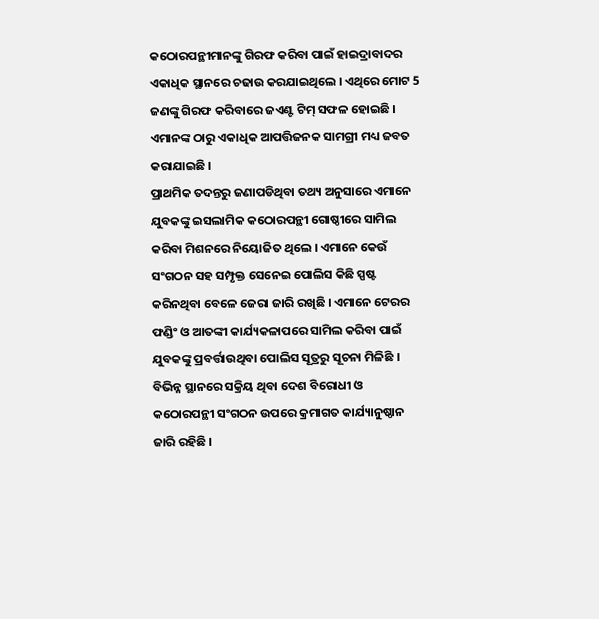କଠୋରପନ୍ଥୀମାନଙ୍କୁ ଗିରଫ କରିବା ପାଇଁ ହାଇଦ୍ରାବାଦର ଏକାଧିକ ସ୍ଥାନରେ ଚଢାଉ କରଯାଇଥିଲେ । ଏଥିରେ ମୋଟ 5 ଜଣଙ୍କୁ ଗିରଫ କରିବାରେ ଜଏଣ୍ଟ ଟିମ୍ ସଫଳ ହୋଇଛି । ଏମାନଙ୍କ ଠାରୁ ଏକାଧିକ ଆପତ୍ତିଜନକ ସାମଗ୍ରୀ ମଧ୍ୟ ଜବତ କରାଯାଇଛି ।
ପ୍ରାଥମିକ ତଦନ୍ତରୁ ଜଣାପଡିଥିବା ତଥ୍ୟ ଅନୁସାରେ ଏମାନେ ଯୁବକଙ୍କୁ ଇସଲାମିକ କଠୋରପନ୍ଥୀ ଗୋଷ୍ଠୀରେ ସାମିଲ କରିବା ମିଶନରେ ନିୟୋଜିତ ଥିଲେ । ଏମାନେ କେଉଁ ସଂଗଠନ ସହ ସମ୍ପୃକ୍ତ ସେନେଇ ପୋଲିସ କିଛି ସ୍ପଷ୍ଟ କରିନଥିବା ବେଳେ ଜେରା ଜାରି ରଖିଛି । ଏମାନେ ଟେରର ଫଣ୍ଡିଂ ଓ ଆତଙ୍କୀ କାର୍ଯ୍ୟକଳାପରେ ସାମିଲ କରିବା ପାଇଁ ଯୁବକଙ୍କୁ ପ୍ରବର୍ତ୍ତାଉଥିବା ପୋଲିସ ସୂତ୍ରରୁ ସୂଚନା ମିଳିଛି । ବିଭିନ୍ନ ସ୍ଥାନରେ ସକ୍ରିୟ ଥିବା ଦେଶ ବିରୋଧୀ ଓ କଠୋରପନ୍ଥୀ ସଂଗଠନ ଉପରେ କ୍ରମାଗତ କାର୍ଯ୍ୟାନୁଷ୍ଠାନ ଜାରି ରହିଛି ।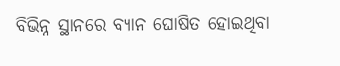ବିଭିନ୍ନ ସ୍ଥାନରେ ବ୍ୟାନ ଘୋଷିତ ହୋଇଥିବା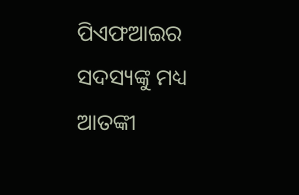ପିଏଫଆଇର ସଦସ୍ୟଙ୍କୁ ମଧ୍ୟ ଆତଙ୍କୀ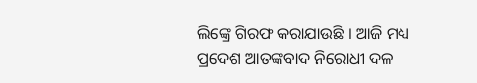ଲିଙ୍କ୍ରେ ଗିରଫ କରାଯାଉଛି । ଆଜି ମଧ୍ୟ ପ୍ରଦେଶ ଆତଙ୍କବାଦ ନିରୋଧୀ ଦଳ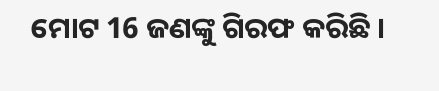ମୋଟ 16 ଜଣଙ୍କୁ ଗିରଫ କରିଛି ।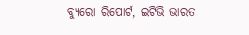ବ୍ୟୁରୋ ରିପୋର୍ଟ, ଇଟିଭି ଭାରତ